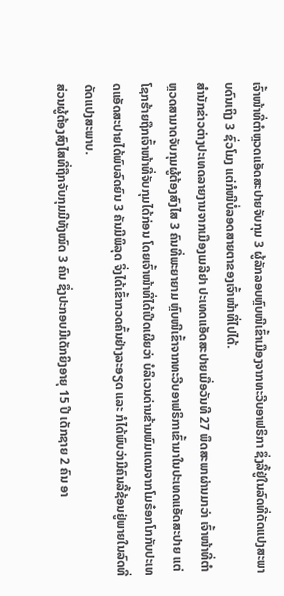ເຈົ້າໜ້າທີ່ຕຳຫຼວດແອັດສະປາຍຈັບກຸມ 3 ຜູ້ລັກລອບຫຼົບໜີເຂົ້າເມືອງຈາກທະວີບອາຟຣິກາ ຊຶ່ງລີ້ຢູ່ໃນລົດທີ່ດັດແປງສະພາບດົນເຖິງ 3 ຊົ່ວໂມງ ແຕ່ກໍໜີບໍ່ລອດສາຍຕາຂອງເຈົ້າໜ້າທີ່ໄປໄດ້.
ສຳນັກຂ່າວຕ່າງປະເທດລາຍງານຈາກເມືອງເມລີຢາ ປະເທດແອັດສະປາຍເມື່ອວັນທີ 27 ພຶດສະພາຜ່ານມາວ່າ ເຈົ້າໜ້າທີ່ຕຳຫຼວດສາມາດຈັບກຸມຜູ້ຕ້ອງສົງໄສ 3 ຄົນທີ່ພະຍາຍາມ ຫຼົບໜີເຂົ້າຈາກທະວີບອາຟຣິກາເຂົ້າມາໃນປະເທດແອັດສະປາຍ ແຕ່ໂຊກຮ້າຍຖືກເຈົ້າໜ້າທີ່ຈັບກຸມໄດ້ກ່ອນ ໂດຍເຈົ້າໜ້າທີ່ໄດ້ເປີດເຜີຍວ່າ ບໍລິເວນດ່ານຂ້າມພົມແດນຈາກໂມຣ໋ອກໂກກັບປະເທດແອັດສະປາຍໄດ້ພົບລົດຍົນ 3 ຄັນມີພິລຸດ ຈິ່ງໄດ້ເຂົ້າກວດຄົ້ນຢ່າງລະອຽດ ແລະ ກໍໄດ້ພົບວ່າມີຄົນລີ້ຊ້ອນຢູ່ພາຍໃນລົດທີ່ດັດແປງສະພາບ.
ສ່ວນຜູ້ຕ້ອງສົງໄສທີ່ຖືກຈັບກຸມມີທັງໝົດ 3 ຄົນ ຊຶ່ງປະກອບມີເດັກຍິງອາຍຸ 15 ປີ ເດັກຊາຍ 2 ຄົນ ອາ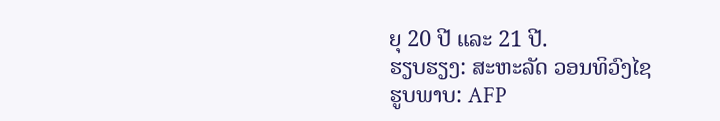ຍຸ 20 ປີ ແລະ 21 ປີ.
ຮຽບຮຽງ: ສະຫະລັດ ວອນທິວົງໄຊ
ຮູບພາບ: AFP